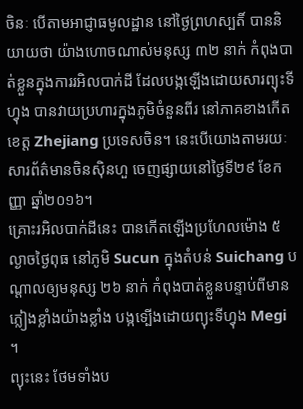ចិនៈ បើតាមអាជ្ញាធមូលដ្ឋាន នៅថ្ងៃព្រហស្បតិ៍ បាននិយាយថា យ៉ាងហោចណាស់មនុស្ស ៣២ នាក់ កំពុងបាត់ខ្លួនក្នុងការរអិលបាក់ដី ដែលបង្កឡើងដោយសារព្យុះទីហ្វុង បានវាយប្រហារក្នុងភូមិចំនួនពីរ នៅភាគខាងកើតខេត្ត Zhejiang ប្រទេសចិន។ នេះបើយោងតាមរយៈ សារព័ត៌មានចិនស៊ិនហួ ចេញផ្សាយនៅថ្ងៃទី២៩ ខែកញ្ញា ឆ្នាំ២០១៦។
គ្រោះរអិលបាក់ដីនេះ បានកើតឡើងប្រហែលម៉ោង ៥ ល្ងាចថ្ងៃពុធ នៅភូមិ Sucun ក្នុងតំបន់ Suichang បណ្ដាលឲ្យមនុស្ស ២៦ នាក់ កំពុងបាត់ខ្លួនបន្ទាប់ពីមានភ្លៀងខ្លាំងយ៉ាងខ្លាំង បង្កទ្បើងដោយព្យុះទីហ្វុង Megi ។
ព្យុះនេះ ថែមទាំងប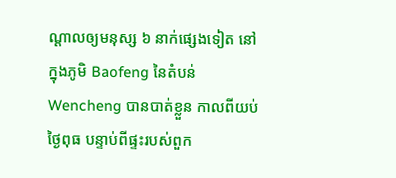ណ្ដាលឲ្យមនុស្ស ៦ នាក់ផ្សេងទៀត នៅក្នុងភូមិ Baofeng នៃតំបន់ Wencheng បានបាត់ខ្លួន កាលពីយប់ថ្ងៃពុធ បន្ទាប់ពីផ្ទះរបស់ពួក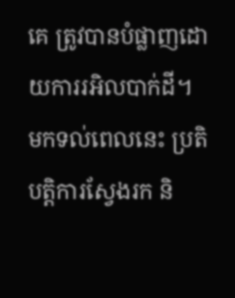គេ ត្រូវបានបំផ្លាញដោយការរអិលបាក់ដី។
មកទល់ពេលនេះ ប្រតិបត្តិការស្វែងរក និ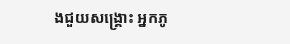ងជួយសង្គ្រោះ អ្នកភូ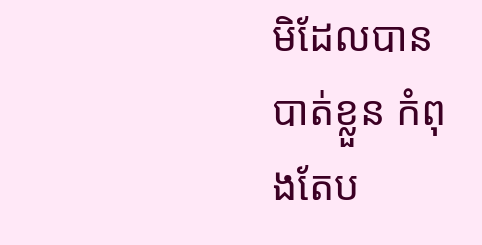មិដែលបានបាត់ខ្លួន កំពុងតែប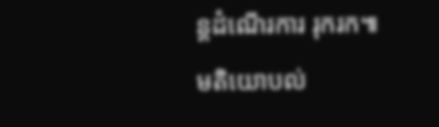ន្តដំណើរការ រុករក៕
មតិយោបល់